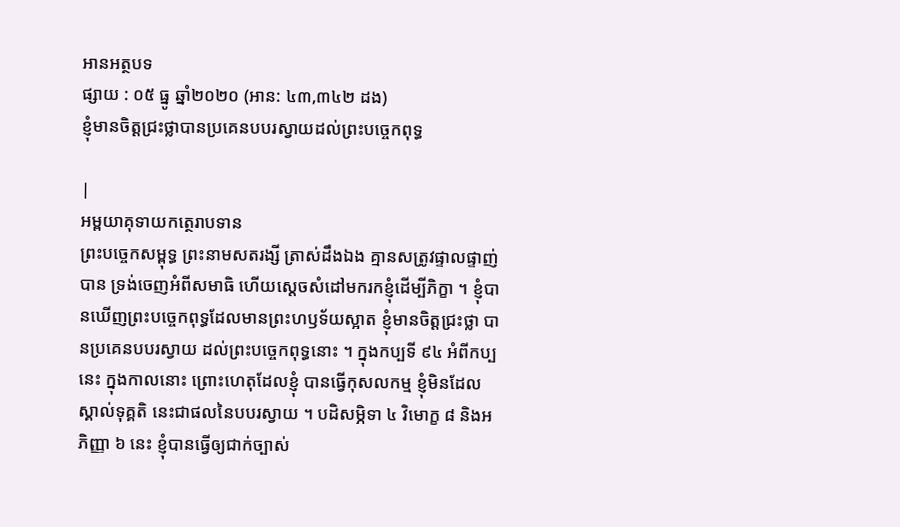អានអត្ថបទ
ផ្សាយ : ០៥ ធ្នូ ឆ្នាំ២០២០ (អាន: ៤៣,៣៤២ ដង)
ខ្ញុំមានចិត្តជ្រះថ្លាបានប្រគេនបបរស្វាយដល់ព្រះបច្ចេកពុទ្ធ

|
អម្ពយាគុទាយកត្ថេរាបទាន
ព្រះបច្ចេកសម្ពុទ្ធ ព្រះនាមសតរង្សី ត្រាស់ដឹងឯង គ្មានសត្រូវផ្ទាលផ្ទាញ់បាន ទ្រង់ចេញអំពីសមាធិ ហើយស្តេចសំដៅមករកខ្ញុំដើម្បីភិក្ខា ។ ខ្ញុំបានឃើញព្រះបច្ចេកពុទ្ធដែលមានព្រះហឫទ័យស្អាត ខ្ញុំមានចិត្តជ្រះថ្លា បានប្រគេនបបរស្វាយ ដល់ព្រះបច្ចេកពុទ្ធនោះ ។ ក្នុងកប្បទី ៩៤ អំពីកប្បនេះ ក្នុងកាលនោះ ព្រោះហេតុដែលខ្ញុំ បានធ្វើកុសលកម្ម ខ្ញុំមិនដែលស្គាល់ទុគ្គតិ នេះជាផលនៃបបរស្វាយ ។ បដិសម្ភិទា ៤ វិមោក្ខ ៨ និងអភិញ្ញា ៦ នេះ ខ្ញុំបានធ្វើឲ្យជាក់ច្បាស់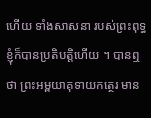ហើយ ទាំងសាសនា របស់ព្រះពុទ្ធ ខ្ញុំក៏បានប្រតិបត្តិហើយ ។ បានឮថា ព្រះអម្ពយាគុទាយកត្ថេរ មាន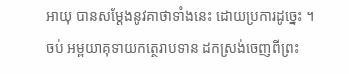អាយុ បានសម្តែងនូវគាថាទាំងនេះ ដោយប្រការដូច្នេះ ។ ចប់ អម្ពយាគុទាយកត្ថេរាបទាន ដកស្រង់ចេញពីព្រះ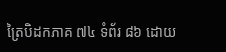ត្រៃបិដកភាគ ៧៤ ទំព័រ ៨៦ ដោយ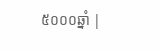៥០០០ឆ្នាំ |